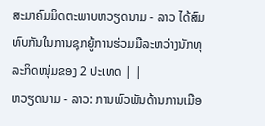ສະມາຄົມມິດຕະພາບຫວຽດນາມ - ລາວ ໄດ້ສົມທົບກັນໃນການຊຸກຍູ້ການຮ່ວມມືລະຫວ່າງນັກທຸລະກິດໜຸ່ມຂອງ 2 ປະເທດ | |
ຫວຽດນາມ - ລາວ: ການພົວພັນດ້ານການເມືອ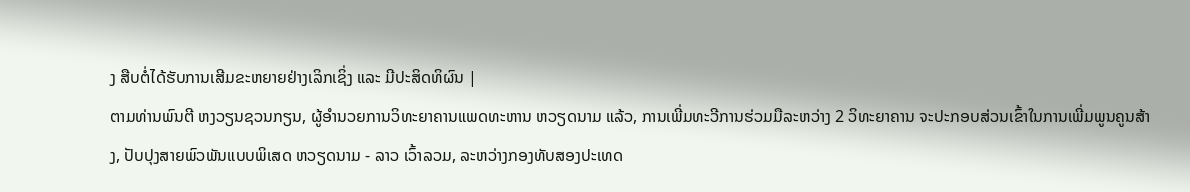ງ ສືບຕໍ່ໄດ້ຮັບການເສີມຂະຫຍາຍຢ່າງເລິກເຊິ່ງ ແລະ ມີປະສິດທິຜົນ |
ຕາມທ່ານພົນຕີ ຫງວຽນຊວນກຽນ, ຜູ້ອຳນວຍການວິທະຍາຄານແພດທະຫານ ຫວຽດນາມ ແລ້ວ, ການເພີ່ມທະວີການຮ່ວມມືລະຫວ່າງ 2 ວິທະຍາຄານ ຈະປະກອບສ່ວນເຂົ້າໃນການເພີ່ມພູນຄູນສ້າງ, ປັບປຸງສາຍພົວພັນແບບພິເສດ ຫວຽດນາມ - ລາວ ເວົ້າລວມ, ລະຫວ່າງກອງທັບສອງປະເທດ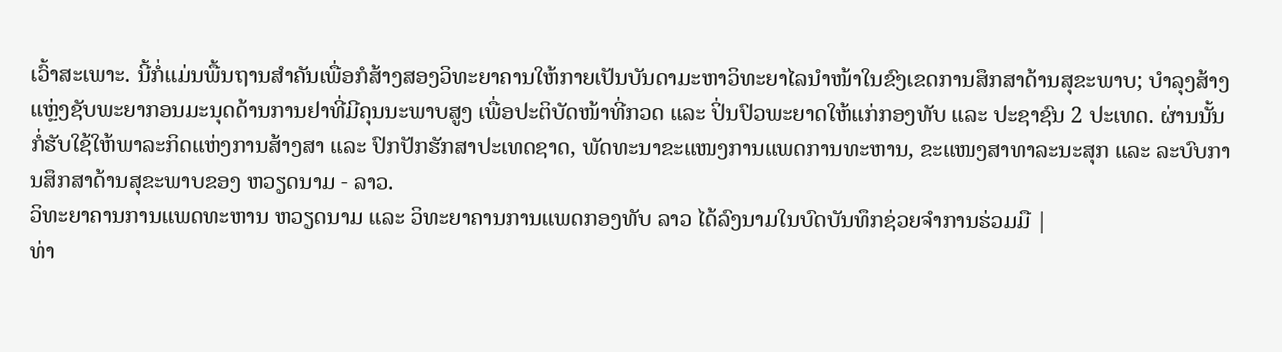ເວົ້າສະເພາະ. ນີ້ກໍ່ແມ່ນພື້ນຖານສຳຄັນເພື່ອກໍສ້າງສອງວິທະຍາຄານໃຫ້ກາຍເປັນບັນດາມະຫາວິທະຍາໄລນຳໜ້າໃນຂົງເຂດການສຶກສາດ້ານສຸຂະພາບ; ບຳລຸງສ້າງແຫຼ່ງຊັບພະຍາກອນມະນຸດດ້ານການຢາທີ່ມີຄຸນນະພາບສູງ ເພື່ອປະຕິບັດໜ້າທີ່ກວດ ແລະ ປິ່ນປົວພະຍາດໃຫ້ແກ່ກອງທັບ ແລະ ປະຊາຊົນ 2 ປະເທດ. ຜ່ານນັ້ນ ກໍ່ຮັບໃຊ້ໃຫ້ພາລະກິດແຫ່ງການສ້າງສາ ແລະ ປົກປັກຮັກສາປະເທດຊາດ, ພັດທະນາຂະແໜງການແພດການທະຫານ, ຂະແໜງສາທາລະນະສຸກ ແລະ ລະບົບການສຶກສາດ້ານສຸຂະພາບຂອງ ຫວຽດນາມ - ລາວ.
ວິທະຍາຄານການແພດທະຫານ ຫວຽດນາມ ແລະ ວິທະຍາຄານການແພດກອງທັບ ລາວ ໄດ້ລົງນາມໃນບົດບັນທຶກຊ່ວຍຈຳການຮ່ວມມື |
ທ່າ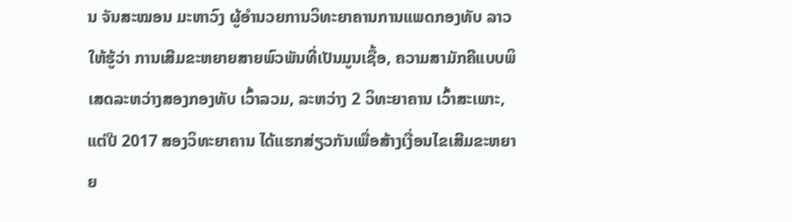ນ ຈັນສະໝອນ ມະຫາວົງ ຜູ້ອຳນວຍການວິທະຍາຄານການແພດກອງທັບ ລາວ ໃຫ້ຮູ້ວ່າ ການເສີມຂະຫຍາຍສາຍພົວພັນທີ່ເປັນມູນເຊື້ອ, ຄວາມສາມັກຄີແບບພິເສດລະຫວ່າງສອງກອງທັບ ເວົ້າລວມ, ລະຫວ່າງ 2 ວິທະຍາຄານ ເວົ້າສະເພາະ, ແຕ່ປີ 2017 ສອງວິທະຍາຄານ ໄດ້ແຮກສ່ຽວກັນເພື່ອສ້າງເງື່ອນໄຂເສີມຂະຫຍາຍ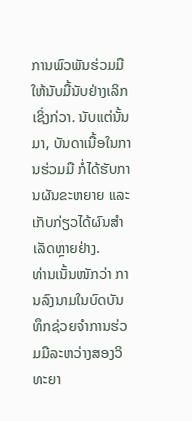ການພົວພັນຮ່ວມມືໃຫ້ນັບມື້ນັບຢ່າງເລິກເຊິ່ງກ່ວາ. ນັບແຕ່ນັ້ນມາ, ບັນດາເນື້ອໃນການຮ່ວມມື ກໍ່ໄດ້ຮັບການຜັນຂະຫຍາຍ ແລະ ເກັບກ່ຽວໄດ້ຜົນສຳເລັດຫຼາຍຢ່າງ.
ທ່ານເນັ້ນໜັກວ່າ ການລົງນາມໃນບົດບັນທຶກຊ່ວຍຈຳການຮ່ວມມືລະຫວ່າງສອງວິທະຍາ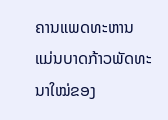ຄານແພດທະຫານ ແມ່ນບາດກ້າວພັດທະນາໃໝ່ຂອງ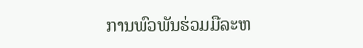ການພົວພັນຮ່ວມມືລະຫ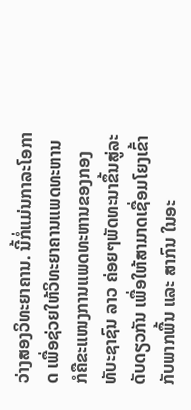ວ່າງສອງວິທະຍາຄານ. ນີ້ກໍ່ແມ່ນກາລະໂອກາດ ເພື່ອຊ່ວຍໃຫ້ວິທະຍາຄານແພດທະຫານ ກໍຄືຂະແໜງການແພດທະຫານຂອງກອງທັບະຊາຊົນ ລາວ ຄ່ອຍໆພັດທະນາຂຶ້ນສູ່ລະດັບດຽວກັນ ເພື່ອໃຫ້ສາມາດເຊື່ອມໂຍງເຂົ້າກັບພາກພື້ນ ແລະ ສາກົນ ໃນອະ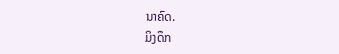ນາຄົດ.
ມິງດຶກ